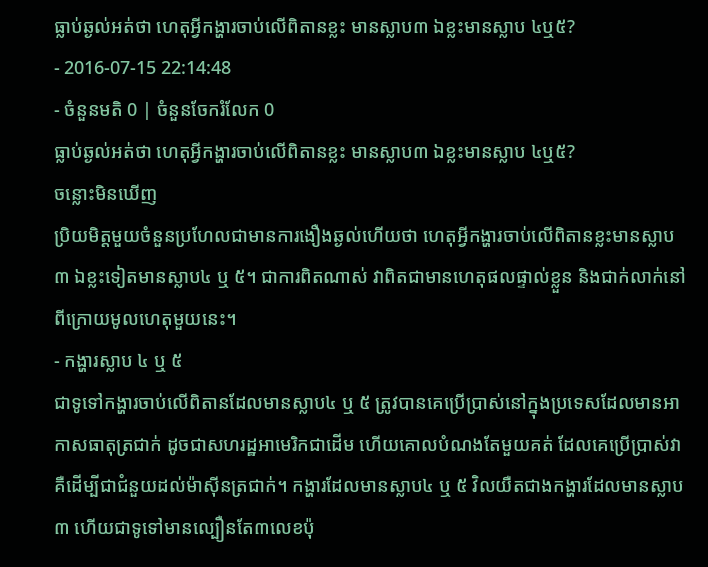ធ្លាប់ឆ្ងល់អត់ថា ហេតុអ្វីកង្ហារចាប់លើពិតានខ្លះ មានស្លាប៣ ឯខ្លះមានស្លាប ៤ឬ៥?
- 2016-07-15 22:14:48
- ចំនួនមតិ 0 | ចំនួនចែករំលែក 0
ធ្លាប់ឆ្ងល់អត់ថា ហេតុអ្វីកង្ហារចាប់លើពិតានខ្លះ មានស្លាប៣ ឯខ្លះមានស្លាប ៤ឬ៥?
ចន្លោះមិនឃើញ
ប្រិយមិត្តមួយចំនួនប្រហែលជាមានការងឿងឆ្ងល់ហើយថា ហេតុអ្វីកង្ហារចាប់លើពិតានខ្លះមានស្លាប៣ ឯខ្លះទៀតមានស្លាប៤ ឬ ៥។ ជាការពិតណាស់ វាពិតជាមានហេតុផលផ្ទាល់ខ្លួន និងជាក់លាក់នៅពីក្រោយមូលហេតុមួយនេះ។
- កង្ហារស្លាប ៤ ឬ ៥
ជាទូទៅកង្ហារចាប់លើពិតានដែលមានស្លាប៤ ឬ ៥ ត្រូវបានគេប្រើប្រាស់នៅក្នុងប្រទេសដែលមានអាកាសធាតុត្រជាក់ ដូចជាសហរដ្ឋអាមេរិកជាដើម ហើយគោលបំណងតែមួយគត់ ដែលគេប្រើប្រាស់វា គឺដើម្បីជាជំនួយដល់ម៉ាស៊ីនត្រជាក់។ កង្ហារដែលមានស្លាប៤ ឬ ៥ វិលយឺតជាងកង្ហារដែលមានស្លាប៣ ហើយជាទូទៅមានល្បឿនតែ៣លេខប៉ុ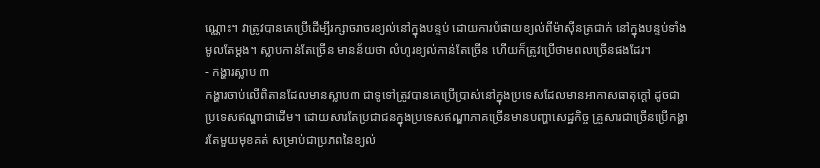ណ្ណោះ។ វាត្រូវបានគេប្រើដើម្បីរក្សាចរាចរខ្យល់នៅក្នុងបន្ទប់ ដោយការបំផាយខ្យល់ពីម៉ាស៊ីនត្រជាក់ នៅក្នុងបន្ទប់ទាំងមូលតែម្តង។ ស្លាបកាន់តែច្រើន មានន័យថា លំហូរខ្យល់កាន់តែច្រើន ហើយក៏ត្រូវប្រើថាមពលច្រើនផងដែរ។
- កង្ហារស្លាប ៣
កង្ហារចាប់លើពិតានដែលមានស្លាប៣ ជាទូទៅត្រូវបានគេប្រើប្រាស់នៅក្នុងប្រទេសដែលមានអាកាសធាតុក្តៅ ដូចជាប្រទេសឥណ្ឌាជាដើម។ ដោយសារតែប្រជាជនក្នុងប្រទេសឥណ្ឌាភាគច្រើនមានបញ្ហាសេដ្ឋកិច្ច គ្រួសារជាច្រើនប្រើកង្ហារតែមួយមុខគត់ សម្រាប់ជាប្រភពនៃខ្យល់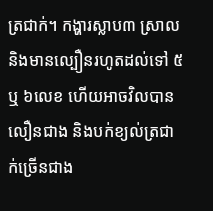ត្រជាក់។ កង្ហារស្លាប៣ ស្រាល និងមានល្បឿនរហូតដល់ទៅ ៥ ឬ ៦លេខ ហើយអាចវិលបានលឿនជាង និងបក់ខ្យល់ត្រជាក់ច្រើនជាង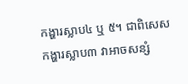កង្ហារស្លាប៤ ឬ ៥។ ជាពិសេស កង្ហារស្លាប៣ វាអាចសន្សំ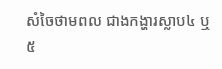សំចៃថាមពល ជាងកង្ហារស្លាប៤ ឬ ៥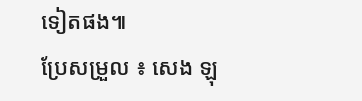ទៀតផង៕
ប្រែសម្រួល ៖ សេង ឡុ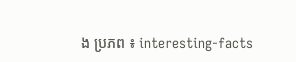ង ប្រភព ៖ interesting-facts